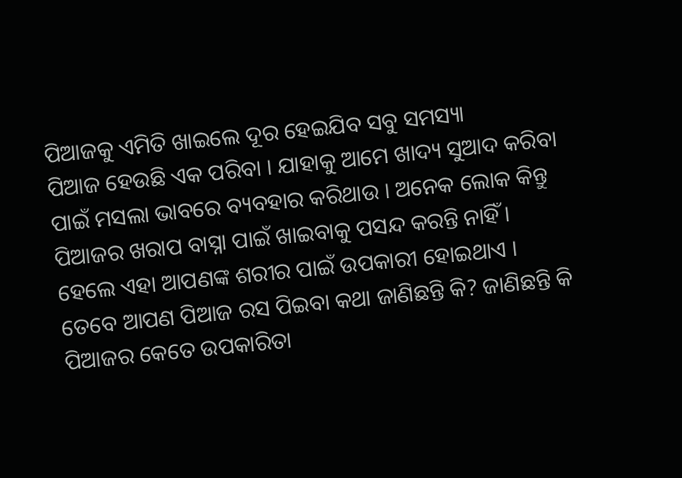ପିଆଜକୁ ଏମିତି ଖାଇଲେ ଦୂର ହେଇଯିବ ସବୁ ସମସ୍ୟା
ପିଆଜ ହେଉଛି ଏକ ପରିବା । ଯାହାକୁ ଆମେ ଖାଦ୍ୟ ସୁଆଦ କରିବା ପାଇଁ ମସଲା ଭାବରେ ବ୍ୟବହାର କରିଥାଉ । ଅନେକ ଲୋକ କିନ୍ତୁ ପିଆଜର ଖରାପ ବାସ୍ନା ପାଇଁ ଖାଇବାକୁ ପସନ୍ଦ କରନ୍ତି ନାହିଁ । ହେଲେ ଏହା ଆପଣଙ୍କ ଶରୀର ପାଇଁ ଉପକାରୀ ହୋଇଥାଏ । ତେବେ ଆପଣ ପିଆଜ ରସ ପିଇବା କଥା ଜାଣିଛନ୍ତି କି? ଜାଣିଛନ୍ତି କି ପିଆଜର କେତେ ଉପକାରିତା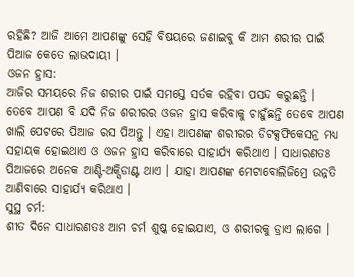ରହିଛି? ଆଜି ଆମେ ଆପଣଙ୍କୁ ସେହି ବିଷୟରେ ଜଣାଇବୁ କି ଆମ ଶରୀର ପାଇଁ ପିଆଜ କେତେ ଲାଭଦାୟୀ ।
ଓଜନ ହ୍ରାସ:
ଆଜିର ସମୟରେ ନିଜ ଶରୀର ପାଇଁ ସମସ୍ତେ ସର୍ତକ ରହିବା ପସନ୍ଦ କରୁଛନ୍ତି । ତେବେ ଆପଣ ବି ଯଦି ନିଜ ଶରୀରର ଓଜନ ହ୍ରାସ କରିବାକୁ ଚାହୁଁଛନ୍ତି ତେବେ ଆପଣ ଖାଲି ପେଟରେ ପିଆଜ ରସ ପିଅନ୍ତୁ । ଏହା ଆପଣଙ୍କ ଶରୀରର ଡିଟକ୍ସଫିକେସନ୍ର ମଧ୍ୟ ସହାୟକ ହୋଇଥାଏ ଓ ଓଜନ ହ୍ରାସ କରିବାରେ ସାହାର୍ଯ୍ୟ କରିଥାଏ । ସାଧାରଣତଃ ପିଆଜରେ ଅନେକ ଆଣ୍ଟି-ଅକ୍ସିଡାଣ୍ଟ ଥାଏ । ଯାହା ଆପଣଙ୍କ ମେଟାବୋଲିଜିମ୍ରେ ଉନ୍ନତି ଆଣିବାରେ ସାହାର୍ଯ୍ୟ କରିଥାଏ ।
ସୁସ୍ଥ ଚର୍ମ:
ଶୀତ ଦିନେ ସାଧାରଣତଃ ଆମ ଚର୍ମ ଶୁଷ୍କ ହୋଇଯାଏ, ଓ ଶରୀରକୁ ଡ୍ରାଏ ଲାଗେ ।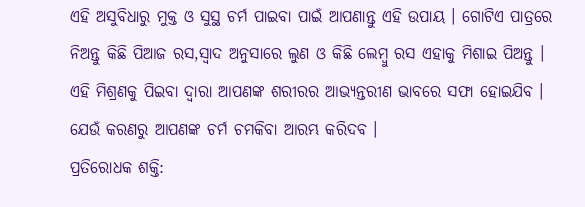ଏହି ଅସୁବିଧାରୁ ମୁକ୍ତ ଓ ସୁସ୍ଥ ଚର୍ମ ପାଇବା ପାଇଁ ଆପଣାନ୍ତୁ ଏହି ଉପାୟ । ଗୋଟିଏ ପାତ୍ରରେ ନିଅନ୍ତୁ କିଛି ପିଆଜ ରସ,ସ୍ୱାଦ ଅନୁସାରେ ଲୁଣ ଓ କିଛି ଲେମ୍ବୁ ରସ ଏହାକୁ ମିଶାଇ ପିଅନ୍ତୁ । ଏହି ମିଶ୍ରଣକୁ ପିଇବା ଦ୍ୱାରା ଆପଣଙ୍କ ଶରୀରର ଆଭ୍ୟନ୍ତରୀଣ ଭାବରେ ସଫା ହୋଇଯିବ । ଯେଉଁ କରଣରୁ ଆପଣଙ୍କ ଚର୍ମ ଚମକିବା ଆରମ୍ଭ କରିଦବ ।
ପ୍ରତିରୋଧକ ଶକ୍ତି: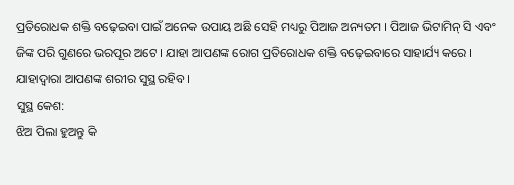ପ୍ରତିରୋଧକ ଶକ୍ତି ବଢ଼େଇବା ପାଇଁ ଅନେକ ଉପାୟ ଅଛି ସେହି ମଧ୍ୟରୁ ପିଆଜ ଅନ୍ୟତମ । ପିଆଜ ଭିଟାମିନ୍ ସି ଏବଂ ଜିଙ୍କ ପରି ଗୁଣରେ ଭରପୂର ଅଟେ । ଯାହା ଆପଣଙ୍କ ରୋଗ ପ୍ରତିରୋଧକ ଶକ୍ତି ବଢ଼େଇବାରେ ସାହାର୍ଯ୍ୟ କରେ । ଯାହାଦ୍ୱାରା ଆପଣଙ୍କ ଶରୀର ସୁସ୍ଥ ରହିବ ।
ସୁସ୍ଥ କେଶ:
ଝିଅ ପିଲା ହୁଅନ୍ତୁ କି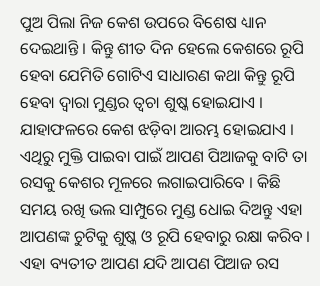ପୁଅ ପିଲା ନିଜ କେଶ ଉପରେ ବିଶେଷ ଧ୍ୟାନ ଦେଇଥାନ୍ତି । କିନ୍ତୁ ଶୀତ ଦିନ ହେଲେ କେଶରେ ରୂପି ହେବା ଯେମିତି ଗୋଟିଏ ସାଧାରଣ କଥା କିନ୍ତୁ ରୂପି ହେବା ଦ୍ୱାରା ମୁଣ୍ଡର ତ୍ୱଚା ଶୁଷ୍କ ହୋଇଯାଏ । ଯାହାଫଳରେ କେଶ ଝଡ଼ିବା ଆରମ୍ଭ ହୋଇଯାଏ । ଏଥିରୁ ମୁକ୍ତି ପାଇବା ପାଇଁ ଆପଣ ପିଆଜକୁ ବାଟି ତା ରସକୁ କେଶର ମୂଳରେ ଲଗାଇପାରିବେ । କିଛି ସମୟ ରଖି ଭଲ ସାମ୍ପୁରେ ମୁଣ୍ଡ ଧୋଇ ଦିଅନ୍ତୁ ଏହା ଆପଣଙ୍କ ଚୁଟିକୁ ଶୁଷ୍କ ଓ ରୂପି ହେବାରୁ ରକ୍ଷା କରିବ । ଏହା ବ୍ୟତୀତ ଆପଣ ଯଦି ଆପଣ ପିଆଜ ରସ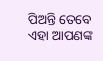ପିଅନ୍ତି ତେବେ ଏହା ଆପଣଙ୍କ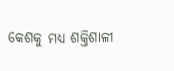କେଶକୁ ମଧ୍ୟ ଶକ୍ତିଶାଳୀ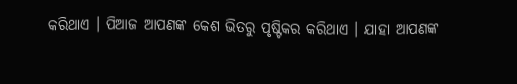କରିଥାଏ । ପିଆଜ ଆପଣଙ୍କ କେଶ ଭିତରୁ ପୃଷ୍ଟିକର କରିଥାଏ । ଯାହା ଆପଣଙ୍କ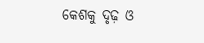କେଶକୁ ଦୃଢ଼ ଓ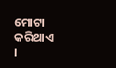ମୋଟା କରିଥାଏ ।